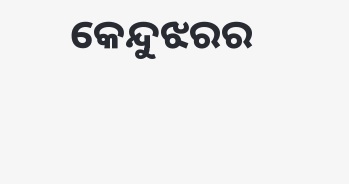କେନ୍ଦୁଝରର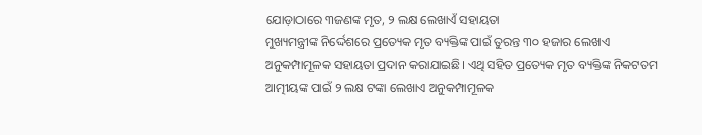ଯୋଡ଼ାଠାରେ ୩ଜଣଙ୍କ ମୃତ, ୨ ଲକ୍ଷ ଲେଖାଏଁ ସହାୟତା
ମୁଖ୍ୟମନ୍ତ୍ରୀଙ୍କ ନିର୍ଦ୍ଦେଶରେ ପ୍ରତ୍ୟେକ ମୃତ ବ୍ୟକ୍ତିଙ୍କ ପାଇଁ ତୁରନ୍ତ ୩୦ ହଜାର ଲେଖାଏ ଅନୁକମ୍ପାମୂଳକ ସହାୟତା ପ୍ରଦାନ କରାଯାଇଛି। ଏଥି ସହିତ ପ୍ରତ୍ୟେକ ମୃତ ବ୍ୟକ୍ତିଙ୍କ ନିକଟତମ ଆତ୍ମୀୟଙ୍କ ପାଇଁ ୨ ଲକ୍ଷ ଟଙ୍କା ଲେଖାଏ ଅନୁକମ୍ପାମୂଳକ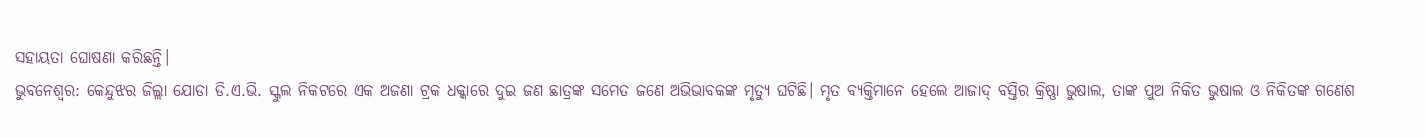ସହାୟତା ଘୋଷଣା କରିଛନ୍ତି।
ଭୁବନେଶ୍ୱର: କେନ୍ଦୁଝର ଜିଲ୍ଲା ଯୋଡା ଡି.ଏ.ଭି. ସ୍କୁଲ ନିକଟରେ ଏକ ଅଜଣା ଟ୍ରକ ଧକ୍କାରେ ଦୁଇ ଜଣ ଛାତ୍ରଙ୍କ ସମେତ ଜଣେ ଅଭିଭାବକଙ୍କ ମୃତ୍ୟୁ ଘଟିଛି। ମୃତ ବ୍ୟକ୍ତିମାନେ ହେଲେ ଆଜାଦ୍ ବସ୍ତିର କ୍ରିଷ୍ଣା ଭୁଷାଲ, ତାଙ୍କ ପୁଅ ନିକିତ ଭୁଷାଲ ଓ ନିକିତଙ୍କ ଗଣେଶ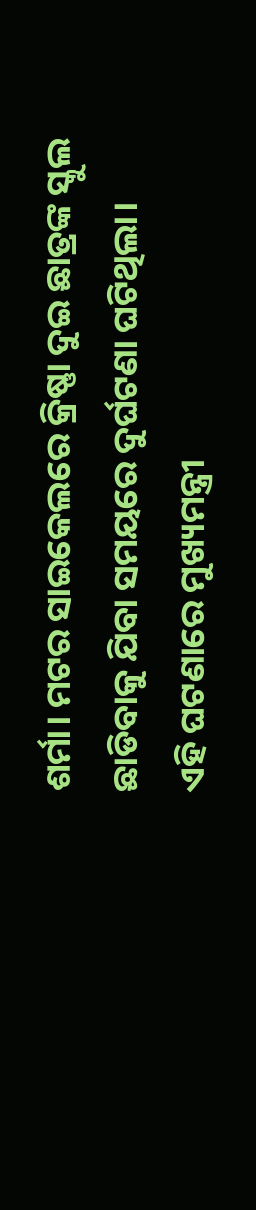ଶର୍ମା। ମଟର ସାଇକେଲରେ କ୍ରିଷ୍ଣା ଦୁଇ ଛାତ୍ରଙ୍କ ସ୍କୁଲ ଛାଡିବାକୁ ଯିବା ସମୟରେ ଦୁର୍ଘଟଣା ଘଟିଥିଲା।
ଏହି ଘଟଣାରେ ମୁଖ୍ୟମନ୍ତ୍ରୀ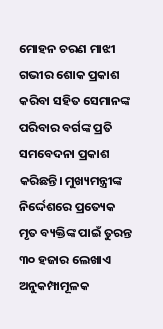ମୋହନ ଚରଣ ମାଝୀ ଗଭୀର ଶୋକ ପ୍ରକାଶ କରିବା ସହିତ ସେମାନଙ୍କ ପରିବାର ବର୍ଗଙ୍କ ପ୍ରତି ସମବେଦନା ପ୍ରକାଶ କରିଛନ୍ତି। ମୁଖ୍ୟମନ୍ତ୍ରୀଙ୍କ ନିର୍ଦ୍ଦେଶରେ ପ୍ରତ୍ୟେକ ମୃତ ବ୍ୟକ୍ତିଙ୍କ ପାଇଁ ତୁରନ୍ତ ୩୦ ହଜାର ଲେଖାଏ ଅନୁକମ୍ପାମୂଳକ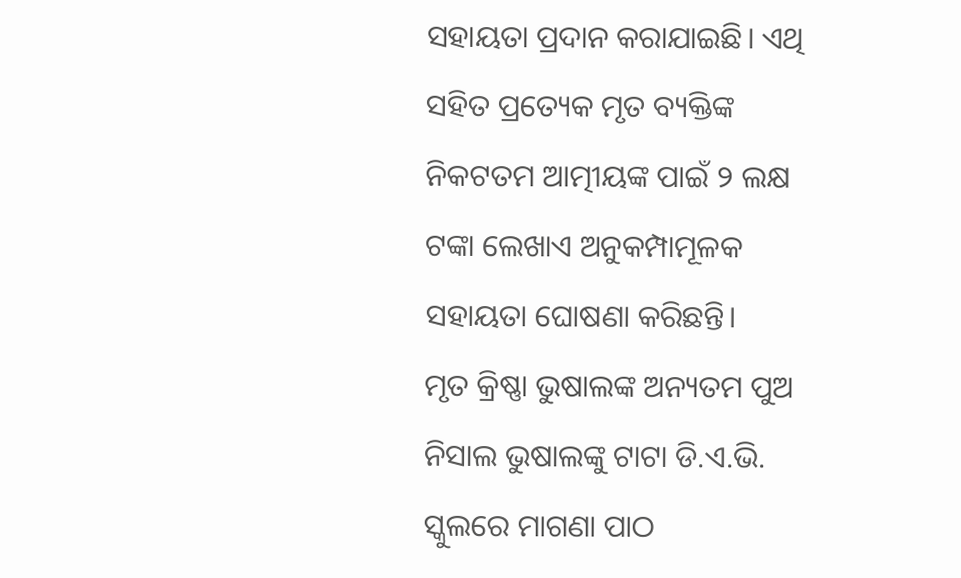ସହାୟତା ପ୍ରଦାନ କରାଯାଇଛି। ଏଥି ସହିତ ପ୍ରତ୍ୟେକ ମୃତ ବ୍ୟକ୍ତିଙ୍କ ନିକଟତମ ଆତ୍ମୀୟଙ୍କ ପାଇଁ ୨ ଲକ୍ଷ ଟଙ୍କା ଲେଖାଏ ଅନୁକମ୍ପାମୂଳକ ସହାୟତା ଘୋଷଣା କରିଛନ୍ତି।
ମୃତ କ୍ରିଷ୍ଣା ଭୁଷାଲଙ୍କ ଅନ୍ୟତମ ପୁଅ ନିସାଲ ଭୁଷାଲଙ୍କୁ ଟାଟା ଡି.ଏ.ଭି. ସ୍କୁଲରେ ମାଗଣା ପାଠ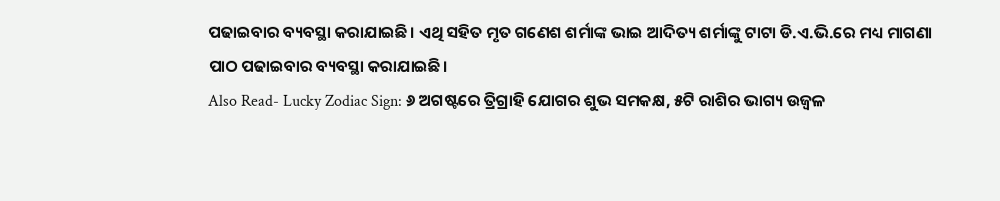ପଢାଇବାର ବ୍ୟବସ୍ଥା କରାଯାଇଛି। ଏଥି ସହିତ ମୃତ ଗଣେଶ ଶର୍ମାଙ୍କ ଭାଇ ଆଦିତ୍ୟ ଶର୍ମାଙ୍କୁ ଟାଟା ଡି.ଏ.ଭି.ରେ ମଧ୍ୟ ମାଗଣା ପାଠ ପଢାଇବାର ବ୍ୟବସ୍ଥା କରାଯାଇଛି।
Also Read- Lucky Zodiac Sign: ୬ ଅଗଷ୍ଟରେ ତ୍ରିଗ୍ରାହି ଯୋଗର ଶୁଭ ସମକକ୍ଷ, ୫ଟି ରାଶିର ଭାଗ୍ୟ ଉଜ୍ୱଳ